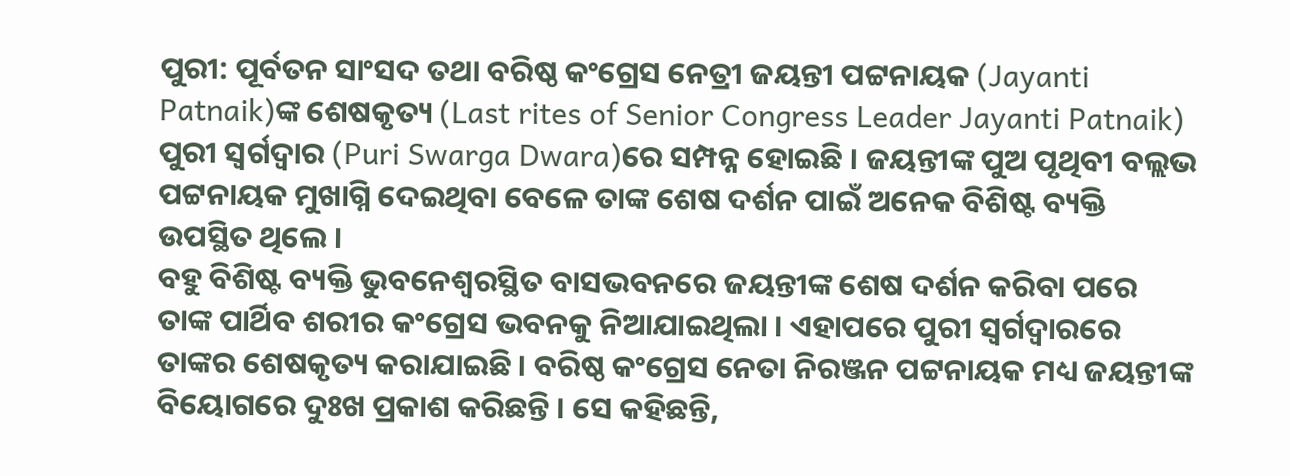ପୁରୀ: ପୂର୍ବତନ ସାଂସଦ ତଥା ବରିଷ୍ଠ କଂଗ୍ରେସ ନେତ୍ରୀ ଜୟନ୍ତୀ ପଟ୍ଟନାୟକ (Jayanti Patnaik)ଙ୍କ ଶେଷକୃତ୍ୟ (Last rites of Senior Congress Leader Jayanti Patnaik) ପୁରୀ ସ୍ବର୍ଗଦ୍ବାର (Puri Swarga Dwara)ରେ ସମ୍ପନ୍ନ ହୋଇଛି । ଜୟନ୍ତୀଙ୍କ ପୁଅ ପୃଥିବୀ ବଲ୍ଲଭ ପଟ୍ଟନାୟକ ମୁଖାଗ୍ନି ଦେଇଥିବା ବେଳେ ତାଙ୍କ ଶେଷ ଦର୍ଶନ ପାଇଁ ଅନେକ ବିଶିଷ୍ଟ ବ୍ୟକ୍ତି ଉପସ୍ଥିତ ଥିଲେ ।
ବହୁ ବିଶିଷ୍ଟ ବ୍ୟକ୍ତି ଭୁବନେଶ୍ବରସ୍ଥିତ ବାସଭବନରେ ଜୟନ୍ତୀଙ୍କ ଶେଷ ଦର୍ଶନ କରିବା ପରେ ତାଙ୍କ ପାର୍ଥିବ ଶରୀର କଂଗ୍ରେସ ଭବନକୁ ନିଆଯାଇଥିଲା । ଏହାପରେ ପୁରୀ ସ୍ବର୍ଗଦ୍ବାରରେ ତାଙ୍କର ଶେଷକୃତ୍ୟ କରାଯାଇଛି । ବରିଷ୍ଠ କଂଗ୍ରେସ ନେତା ନିରଞ୍ଜନ ପଟ୍ଟନାୟକ ମଧ୍ୟ ଜୟନ୍ତୀଙ୍କ ବିୟୋଗରେ ଦୁଃଖ ପ୍ରକାଶ କରିଛନ୍ତି । ସେ କହିଛନ୍ତି,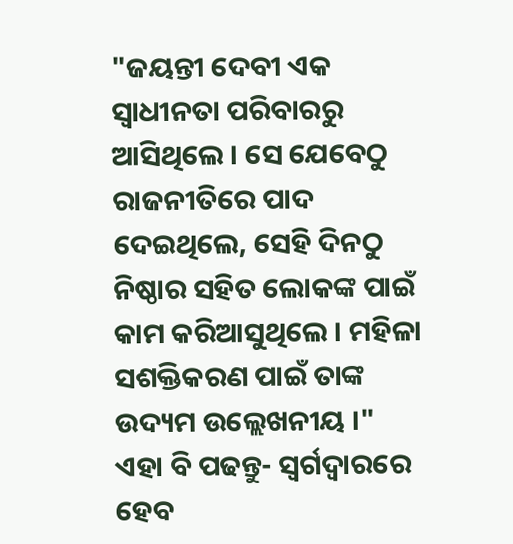"ଜୟନ୍ତୀ ଦେବୀ ଏକ ସ୍ବାଧୀନତା ପରିବାରରୁ ଆସିଥିଲେ । ସେ ଯେବେଠୁ ରାଜନୀତିରେ ପାଦ ଦେଇଥିଲେ, ସେହି ଦିନଠୁ ନିଷ୍ଠାର ସହିତ ଲୋକଙ୍କ ପାଇଁ କାମ କରିଆସୁଥିଲେ । ମହିଳା ସଶକ୍ତିକରଣ ପାଇଁ ତାଙ୍କ ଉଦ୍ୟମ ଉଲ୍ଲେଖନୀୟ ।"
ଏହା ବି ପଢନ୍ତୁ- ସ୍ବର୍ଗଦ୍ବାରରେ ହେବ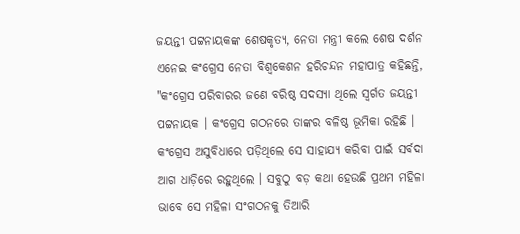ଜୟନ୍ତୀ ପଟ୍ଟନାୟକଙ୍କ ଶେଷକୃତ୍ୟ, ନେତା ମନ୍ତ୍ରୀ କଲେ ଶେଷ ଦର୍ଶନ
ଏନେଇ କଂଗ୍ରେସ ନେତା ବିଶ୍ବକେଶନ ହରିଚନ୍ଦନ ମହାପାତ୍ର କହିଛନ୍ତି, "କଂଗ୍ରେସ ପରିବାରର ଜଣେ ବରିଷ୍ଠ ସଦସ୍ୟା ଥିଲେ ସ୍ବର୍ଗତ ଜୟନ୍ତୀ ପଟ୍ଟନାୟକ । କଂଗ୍ରେସ ଗଠନରେ ତାଙ୍କର ବଳିଷ୍ଠ ଭୂମିକା ରହିଛି । କଂଗ୍ରେସ ଅସୁବିଧାରେ ପଡ଼ିଥିଲେ ସେ ସାହାଯ୍ୟ କରିବା ପାଇଁ ସର୍ବଦା ଆଗ ଧାଡ଼ିରେ ରହୁଥିଲେ । ସବୁଠୁ ବଡ଼ କଥା ହେଉଛି ପ୍ରଥମ ମହିଳା ଭାବେ ସେ ମହିଳା ସଂଗଠନକୁ ତିଆରି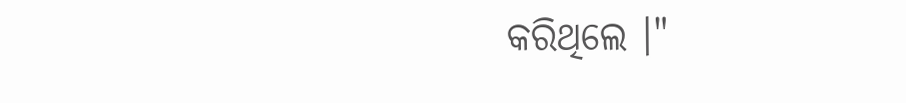କରିଥିଲେ ।"